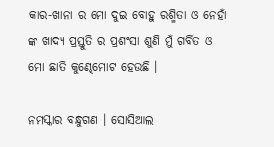କାର-ଖାନା ର ମୋ ଦୁଇ ବୋହୁ ରଶ୍ମିତା ଓ ନେହାଁ ଙ୍କ ଖାଦ୍ୟ ପ୍ରସ୍ତୁତି ର ପ୍ରଶଂସା ଶୁଣି ମୁଁ ଗର୍ବିତ ଓ ମୋ ଛାତି କୁଣ୍ଢେମୋଟ ହେଉଛି ।

ନମସ୍କାର ବନ୍ଧୁଗଣ । ସୋସିଆଲ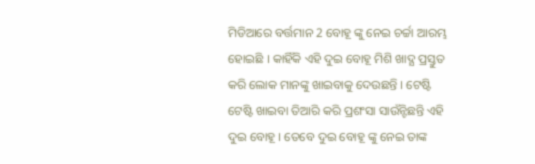ମିଡିଆରେ ବର୍ତ୍ତମାନ 2 ବୋହୂ ଙ୍କୁ ନେଇ ଚର୍ଚ୍ଚା ଆରମ୍ଭ ହୋଇଛି । କାହିଁକି ଏହି ଦୁଇ ବୋହୂ ମିଶି ଖାଦ୍ଯ ପ୍ରସ୍ତୁତ କରି ଲୋକ ମାନଙ୍କୁ ଖାଇବାକୁ ଦେଉଛନ୍ତି । ଟେଷ୍ଟି ଟେଷ୍ଟି ଖାଇବା ତିଆରି କରି ପ୍ରଶଂସା ସାଉଁନ୍ଟିଛନ୍ତି ଏହି ଦୁଇ ବୋହୂ । ତେବେ ଦୁଇ ବୋହୂ ଙ୍କୁ ନେଇ ତାଙ୍କ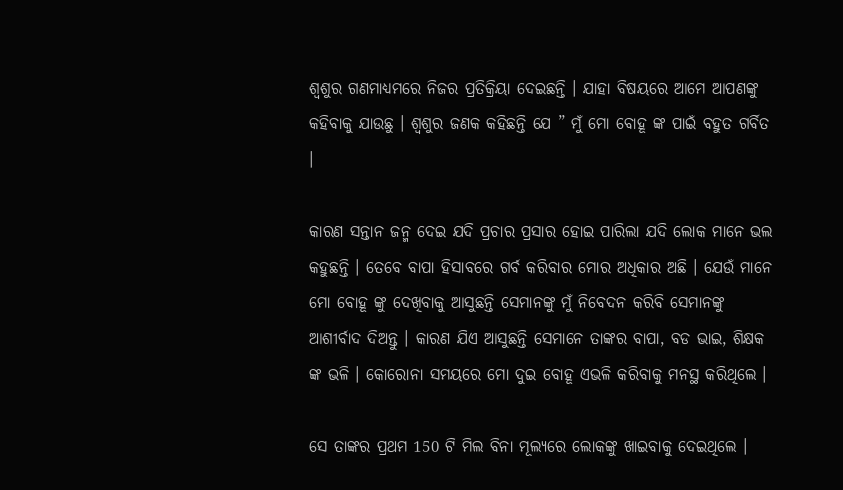ଶ୍ଵଶୁର ଗଣମାଧ୍ୟମରେ ନିଜର ପ୍ରତିକ୍ରିୟା ଦେଇଛନ୍ତି । ଯାହା ବିଷୟରେ ଆମେ ଆପଣଙ୍କୁ କହିବାକୁ ଯାଉଛୁ । ଶ୍ଵଶୁର ଜଣକ କହିଛନ୍ତି ଯେ ” ମୁଁ ମୋ ବୋହୂ ଙ୍କ ପାଇଁ ବହୁତ ଗର୍ବିତ ।

କାରଣ ସନ୍ତାନ ଜନ୍ମ ଦେଇ ଯଦି ପ୍ରଚାର ପ୍ରସାର ହୋଇ ପାରିଲା ଯଦି ଲୋକ ମାନେ ଭଲ କହୁଛନ୍ତି । ତେବେ ବାପା ହିସାବରେ ଗର୍ବ କରିବାର ମୋର ଅଧିକାର ଅଛି । ଯେଉଁ ମାନେ ମୋ ବୋହୂ ଙ୍କୁ ଦେଖିବାକୁ ଆସୁଛନ୍ତି ସେମାନଙ୍କୁ ମୁଁ ନିବେଦନ କରିବି ସେମାନଙ୍କୁ ଆଶୀର୍ବାଦ ଦିଅନ୍ତୁ । କାରଣ ଯିଏ ଆସୁଛନ୍ତି ସେମାନେ ତାଙ୍କର ବାପା, ବଡ ଭାଇ, ଶିକ୍ଷକ ଙ୍କ ଭଳି । କୋରୋନା ସମୟରେ ମୋ ଦୁଇ ବୋହୂ ଏଭଳି କରିବାକୁ ମନସ୍ଥ କରିଥିଲେ ।

ସେ ତାଙ୍କର ପ୍ରଥମ 150 ଟି ମିଲ ବିନା ମୂଲ୍ଯରେ ଲୋକଙ୍କୁ ଖାଇବାକୁ ଦେଇଥିଲେ ।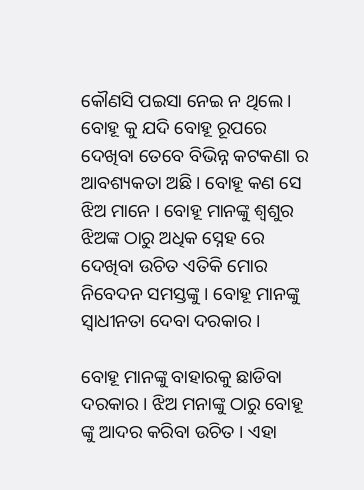କୌଣସି ପଇସା ନେଇ ନ ଥିଲେ । ବୋହୂ କୁ ଯଦି ବୋହୂ ରୂପରେ ଦେଖିବା ତେବେ ବିଭିନ୍ନ କଟକଣା ର ଆବଶ୍ୟକତା ଅଛି । ବୋହୂ କଣ ସେ ଝିଅ ମାନେ । ବୋହୂ ମାନଙ୍କୁ ଶ୍ଵଶୁର ଝିଅଙ୍କ ଠାରୁ ଅଧିକ ସ୍ନେହ ରେ ଦେଖିବା ଉଚିତ ଏତିକି ମୋର ନିବେଦନ ସମସ୍ତଙ୍କୁ । ବୋହୂ ମାନଙ୍କୁ ସ୍ଵାଧୀନତା ଦେବା ଦରକାର ।

ବୋହୂ ମାନଙ୍କୁ ବାହାରକୁ ଛାଡିବା ଦରକାର । ଝିଅ ମନାଙ୍କୁ ଠାରୁ ବୋହୂ ଙ୍କୁ ଆଦର କରିବା ଉଚିତ । ଏହା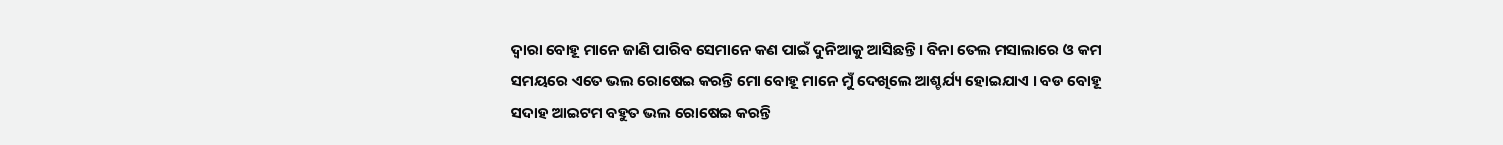ଦ୍ଵାରା ବୋହୂ ମାନେ ଜାଣି ପାରିବ ସେମାନେ କଣ ପାଇଁ ଦୁନିଆକୁ ଆସିଛନ୍ତି । ବିନା ତେଲ ମସାଲାରେ ଓ କମ ସମୟରେ ଏତେ ଭଲ ରୋଷେଇ କରନ୍ତି ମୋ ବୋହୂ ମାନେ ମୁଁ ଦେଖିଲେ ଆଶ୍ଚର୍ଯ୍ୟ ହୋଇଯାଏ । ବଡ ବୋହୂ ସଦାହ ଆଇଟମ ବହୁତ ଭଲ ରୋଷେଇ କରନ୍ତି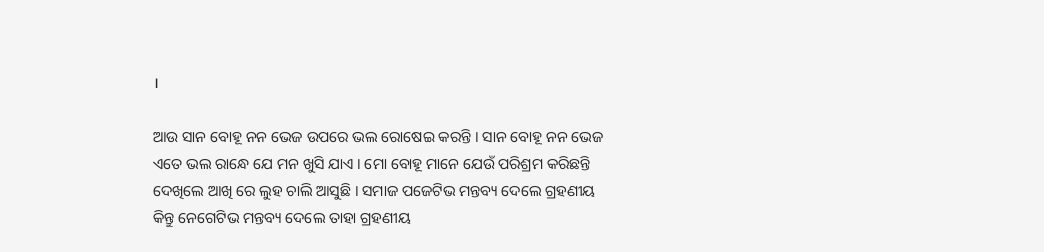।

ଆଉ ସାନ ବୋହୂ ନନ ଭେଜ ଉପରେ ଭଲ ରୋଷେଇ କରନ୍ତି । ସାନ ବୋହୂ ନନ ଭେଜ ଏତେ ଭଲ ରାନ୍ଧେ ଯେ ମନ ଖୁସି ଯାଏ । ମୋ ବୋହୂ ମାନେ ଯେଉଁ ପରିଶ୍ରମ କରିଛନ୍ତି ଦେଖିଲେ ଆଖି ରେ ଲୁହ ଚାଲି ଆସୁଛି । ସମାଜ ପଜେଟିଭ ମନ୍ତବ୍ୟ ଦେଲେ ଗ୍ରହଣୀୟ କିନ୍ତୁ ନେଗେଟିଭ ମନ୍ତବ୍ୟ ଦେଲେ ତାହା ଗ୍ରହଣୀୟ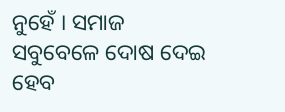ନୁହେଁ । ସମାଜ ସବୁବେଳେ ଦୋଷ ଦେଇ ହେବ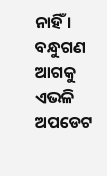ନାହିଁ । ବନ୍ଧୁଗଣ ଆଗକୁ ଏଭଳି ଅପଡେଟ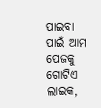ପାଇବା ପାଇଁ ଆମ ପେଜକୁ ଗୋଟିଏ ଲାଇକ,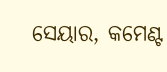ସେୟାର, କମେଣ୍ଟ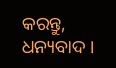କରନ୍ତୁ, ଧନ୍ୟବାଦ ।